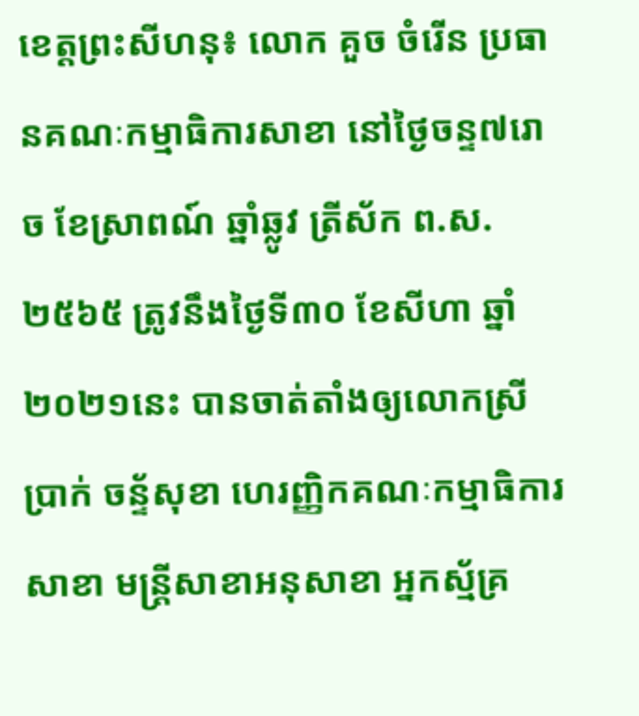ខេត្តព្រះសីហនុ៖ លោក គួច ចំរើន ប្រធានគណៈកម្មាធិការសាខា នៅថ្ងៃចន្ទ៧រោច ខែស្រាពណ៍ ឆ្នាំឆ្លូវ ត្រីស័ក ព.ស.២៥៦៥ ត្រូវនឹងថ្ងៃទី៣០ ខែសីហា ឆ្នាំ២០២១នេះ បានចាត់តាំងឲ្យលោកស្រី ប្រាក់ ចន្ទ័សុខា ហេរញ្ញិកគណៈកម្មាធិការសាខា មន្ត្រីសាខាអនុសាខា អ្នកស្ម័គ្រ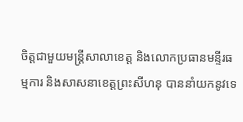ចិត្តជាមួយមន្ត្រីសាលាខេត្ត និងលោកប្រធានមន្ទីរធម្មការ និងសាសនាខេត្តព្រះសីហនុ បាននាំយកនូវទេ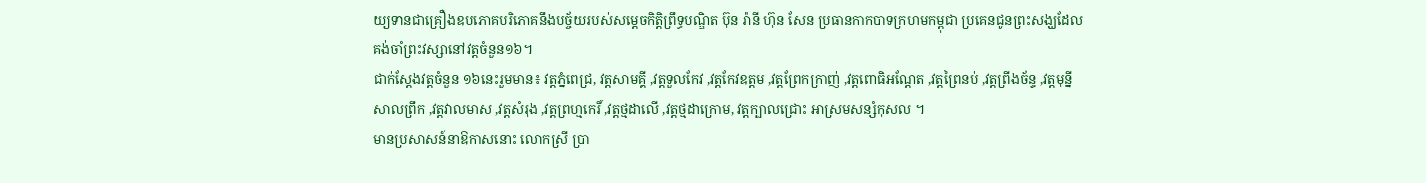យ្យទានជាគ្រឿងឧបភោគបរិភោគនឹងបច្ច័យរបស់សម្ដេចកិត្តិព្រឹទ្ធបណ្ឌិត ប៊ុន រ៉ានី ហ៊ុន សែន ប្រធានកាកបាទក្រហមកម្ពុជា ប្រគេនជូនព្រះសង្ឃដែលគង់ចាំព្រះវស្សានៅវត្តចំនួន១៦។
ជាក់ស្ដែងវត្តចំនួន ១៦នេះរួមមាន៖ វត្តភ្នំពេជ្រ, វត្តសាមគ្គី ,វត្តទួលកែវ ,វត្តកែវឧត្តម ,វត្តព្រែកក្រាញ់ ,វត្តពោធិអណ្ដែត ,វត្តព្រៃនប់ ,វត្តព្រីងច័ន្ទ ,វត្តមុន្នីសាលព្រឹក ,វត្តវាលមាស ,វត្តសំរុង ,វត្តព្រហ្មកេរិ៍ ,វត្តថ្មដាលើ ,វត្តថ្មដាក្រោម, វត្តក្បាលជ្រោះ អាស្រមសន្សំកុសល ។
មានប្រសាសន៍នាឱកាសនោះ លោកស្រី ប្រា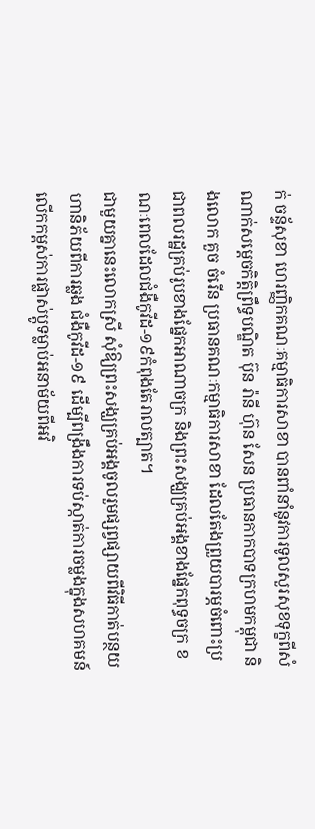ក់ ចន្ទ័សុខា ហេរញ្ញិកគណៈគម្មាធិការសាខា បានពាំនាំនូវការទូលសួរសុខទុក្ខពីសំណាក់សម្ដេចកិត្តិព្រឹទ្ធបណ្ឌិត ប៊ុន រ៉ានី ហ៊ុន សែន ប្រធានកាកបាទក្រហមកម្ពុជា និងលោក គួច ចំរើន ប្រធានគណៈកម្មាធិការសាខា ដែលតែងព្រួយបារម្ភចំពោះប្រជាពលរដ្ឋគ្រប់រូបខាងផ្នែកអាណាចក្រ និងព្រះសង្ឃគ្រប់អង្គខាងផ្នែកពុទ្ធចក្រ ខណៈពេលដែលជំងឺកូវីដ-១៩កំពុងតែរាលត្បាត។
ជាមួយគ្នានេះលោកស្រី សុំឱ្យព្រះសង្ឃគ្រប់អង្គចូលរួមផ្សព្វផ្សាយពីវិធីកាត់បន្ថយហានិភ័យពីការឆ្លង ជំងឺកូវីដ-១៩ ដើម្បីពង្រឹងការទប់ស្កាត់ការចម្លងក្នុងសហគមន៍ លើកកម្ពស់ការផ្លាស់ប្តូទម្លាប់អនាម័យពីអវិ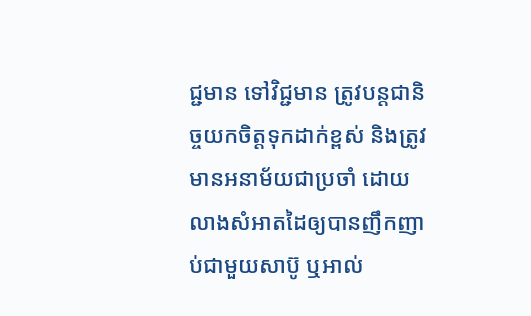ជ្ជមាន ទៅវិជ្ជមាន ត្រូវបន្តជានិច្ចយកចិត្តទុកដាក់ខ្ពស់ និងត្រូវមានអនាម័យជាប្រចាំ ដោយលាងសំអាតដៃឲ្យបានញឹកញាប់ជាមួយសាប៊ូ ឬអាល់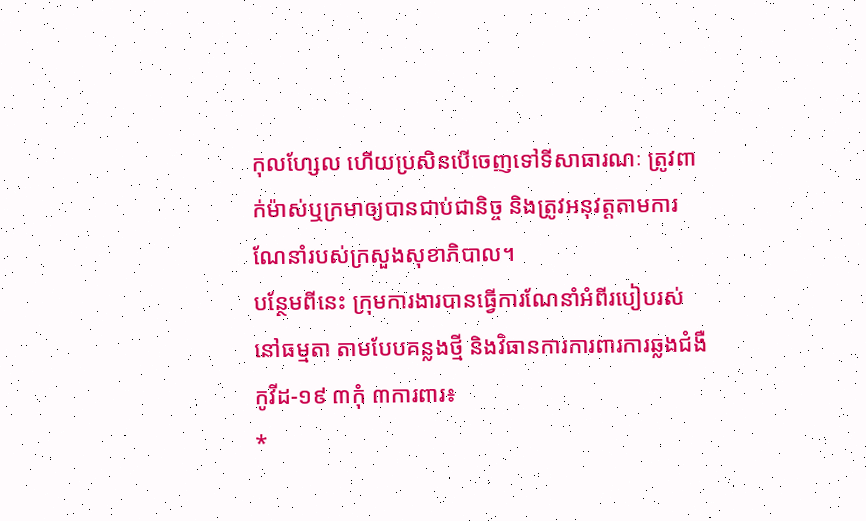កុលហ្សែល ហើយប្រសិនបើចេញទៅទីសាធារណៈ ត្រូវពាក់ម៉ាស់ឬក្រមាឲ្យបានជាប់ជានិច្ច និងត្រូវអនុវត្តតាមការណែនាំរបស់ក្រសួងសុខាភិបាល។
បន្ថែមពីនេះ ក្រុមការងារបានធ្វើការណែនាំអំពីរបៀបរស់នៅធម្មតា តាមបែបគន្លងថ្មី និងវិធានការការពារការឆ្លងជំងឺកូវីដ-១៩ ៣កុំ ៣ការពារ៖
*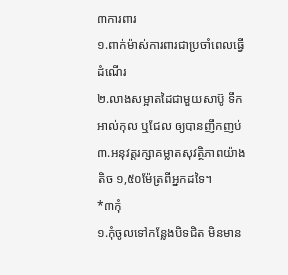៣ការពារ
១.ពាក់ម៉ាស់ការពារជាប្រចាំពេលធ្វើដំណើរ
២.លាងសម្អាតដៃជាមួយសាប៊ូ ទឹកអាល់កុល ឬជែល ឲ្យបានញឹកញប់
៣.អនុវត្តរក្សាគម្លាតសុវត្ថិភាពយ៉ាងតិច ១,៥០ម៉ែត្រពីអ្នកដទៃ។
*៣កុំ
១.កុំចូលទៅកន្លែងបិទជិត មិនមាន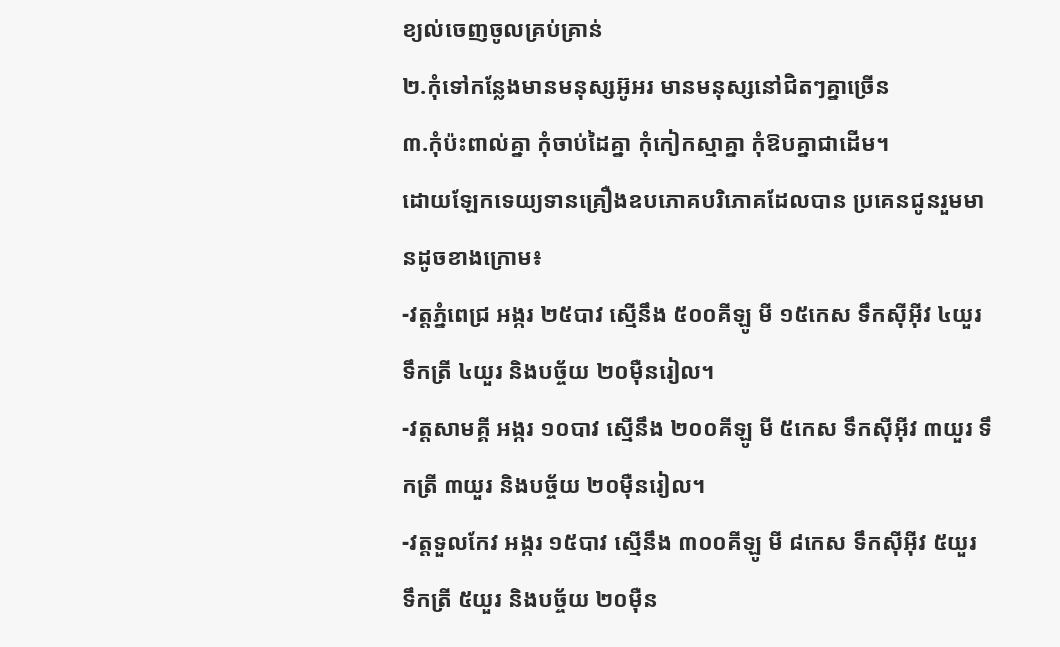ខ្យល់ចេញចូលគ្រប់គ្រាន់
២.កុំទៅកន្លែងមានមនុស្សអ៊ូអរ មានមនុស្សនៅជិតៗគ្នាច្រើន
៣.កុំប៉ះពាល់គ្នា កុំចាប់ដៃគ្នា កុំកៀកស្មាគ្នា កុំឱបគ្នាជាដើម។
ដោយឡែកទេយ្យទានគ្រឿងឧបភោគបរិភោគដែលបាន ប្រគេនជូនរួមមានដូចខាងក្រោម៖
-វត្តភ្នំពេជ្រ អង្ករ ២៥បាវ ស្មើនឹង ៥០០គីឡូ មី ១៥កេស ទឹកស៊ីអ៊ីវ ៤យួរ ទឹកត្រី ៤យួរ និងបច្ច័យ ២០ម៉ឺនរៀល។
-វត្តសាមគ្គី អង្ករ ១០បាវ ស្មើនឹង ២០០គីឡូ មី ៥កេស ទឹកស៊ីអ៊ីវ ៣យួរ ទឹកត្រី ៣យួរ និងបច្ច័យ ២០ម៉ឺនរៀល។
-វត្តទួលកែវ អង្ករ ១៥បាវ ស្មើនឹង ៣០០គីឡូ មី ៨កេស ទឹកស៊ីអ៊ីវ ៥យួរ ទឹកត្រី ៥យួរ និងបច្ច័យ ២០ម៉ឺន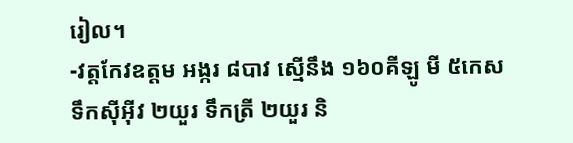រៀល។
-វត្តកែវឧត្តម អង្ករ ៨បាវ ស្មើនឹង ១៦០គីឡូ មី ៥កេស ទឹកស៊ីអ៊ីវ ២យួរ ទឹកត្រី ២យួរ និ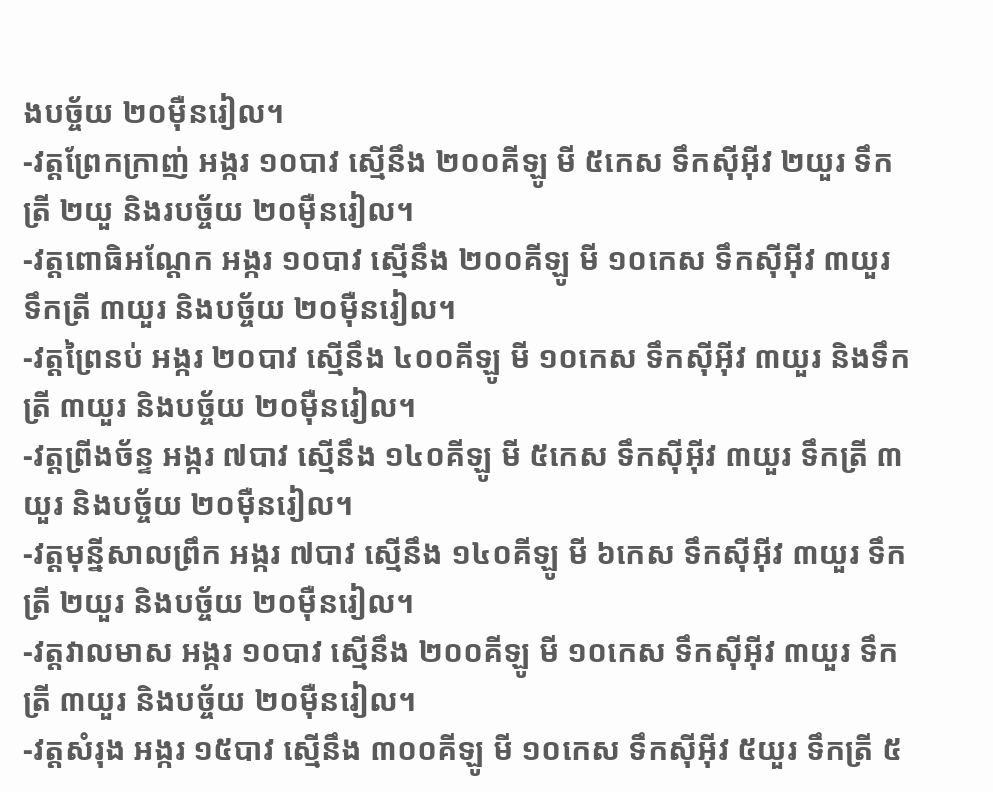ងបច្ច័យ ២០ម៉ឺនរៀល។
-វត្តព្រែកក្រាញ់ អង្ករ ១០បាវ ស្មើនឹង ២០០គីឡូ មី ៥កេស ទឹកស៊ីអ៊ីវ ២យួរ ទឹកត្រី ២យួ និងរបច្ច័យ ២០ម៉ឺនរៀល។
-វត្តពោធិអណ្ដែក អង្ករ ១០បាវ ស្មើនឹង ២០០គីឡូ មី ១០កេស ទឹកស៊ីអ៊ីវ ៣យួរ ទឹកត្រី ៣យួរ និងបច្ច័យ ២០ម៉ឺនរៀល។
-វត្តព្រៃនប់ អង្ករ ២០បាវ ស្មើនឹង ៤០០គីឡូ មី ១០កេស ទឹកស៊ីអ៊ីវ ៣យួរ និងទឹកត្រី ៣យួរ និងបច្ច័យ ២០ម៉ឺនរៀល។
-វត្តព្រីងច័ន្ទ អង្ករ ៧បាវ ស្មើនឹង ១៤០គីឡូ មី ៥កេស ទឹកស៊ីអ៊ីវ ៣យួរ ទឹកត្រី ៣យួរ និងបច្ច័យ ២០ម៉ឺនរៀល។
-វត្តមុន្នីសាលព្រឹក អង្ករ ៧បាវ ស្មើនឹង ១៤០គីឡូ មី ៦កេស ទឹកស៊ីអ៊ីវ ៣យួរ ទឹកត្រី ២យួរ និងបច្ច័យ ២០ម៉ឺនរៀល។
-វត្តវាលមាស អង្ករ ១០បាវ ស្មើនឹង ២០០គីឡូ មី ១០កេស ទឹកស៊ីអ៊ីវ ៣យួរ ទឹកត្រី ៣យួរ និងបច្ច័យ ២០ម៉ឺនរៀល។
-វត្តសំរុង អង្ករ ១៥បាវ ស្មើនឹង ៣០០គីឡូ មី ១០កេស ទឹកស៊ីអ៊ីវ ៥យួរ ទឹកត្រី ៥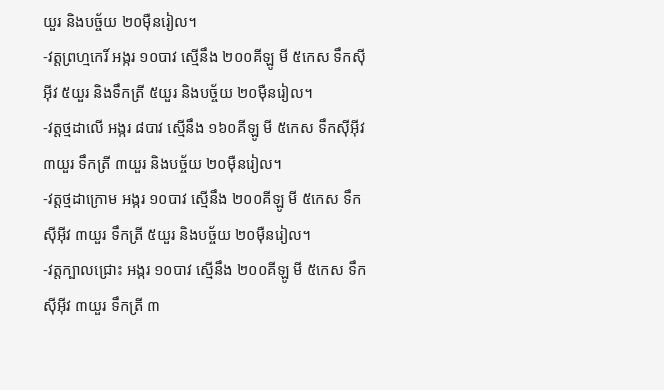យួរ និងបច្ច័យ ២០ម៉ឺនរៀល។
-វត្តព្រហ្មកេរិ៍ អង្ករ ១០បាវ ស្មើនឹង ២០០គីឡូ មី ៥កេស ទឹកស៊ីអ៊ីវ ៥យួរ និងទឹកត្រី ៥យួរ និងបច្ច័យ ២០ម៉ឺនរៀល។
-វត្តថ្មដាលើ អង្ករ ៨បាវ ស្មើនឹង ១៦០គីឡូ មី ៥កេស ទឹកស៊ីអ៊ីវ ៣យួរ ទឹកត្រី ៣យួរ និងបច្ច័យ ២០ម៉ឺនរៀល។
-វត្តថ្មដាក្រោម អង្ករ ១០បាវ ស្មើនឹង ២០០គីឡូ មី ៥កេស ទឹកស៊ីអ៊ីវ ៣យួរ ទឹកត្រី ៥យួរ និងបច្ច័យ ២០ម៉ឺនរៀល។
-វត្តក្បាលជ្រោះ អង្ករ ១០បាវ ស្មើនឹង ២០០គីឡូ មី ៥កេស ទឹកស៊ីអ៊ីវ ៣យួរ ទឹកត្រី ៣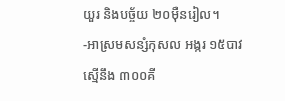យួរ និងបច្ច័យ ២០ម៉ឺនរៀល។
-អាស្រមសន្សំកុសល អង្ករ ១៥បាវ ស្មើនឹង ៣០០គី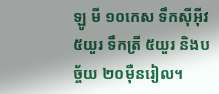ឡូ មី ១០កេស ទឹកស៊ីអ៊ីវ ៥យួរ ទឹកត្រី ៥យួរ និងបច្ច័យ ២០ម៉ឺនរៀល។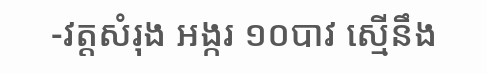-វត្តសំរុង អង្ករ ១០បាវ ស្មើនឹង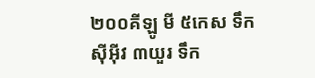២០០គីឡូ មី ៥កេស ទឹកស៊ីអ៊ីវ ៣យួរ ទឹក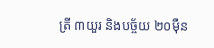ត្រី ៣យួរ និងបច្ច័យ ២០ម៉ឺន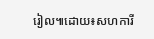រៀល៕ដោយ៖សហការី